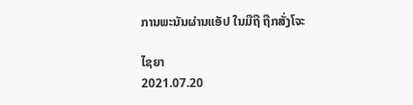ການພະນັນຜ່ານແອັປ ໃນມືຖື ຖືກສັ່ງໂຈະ

ໄຊຍາ
2021.07.20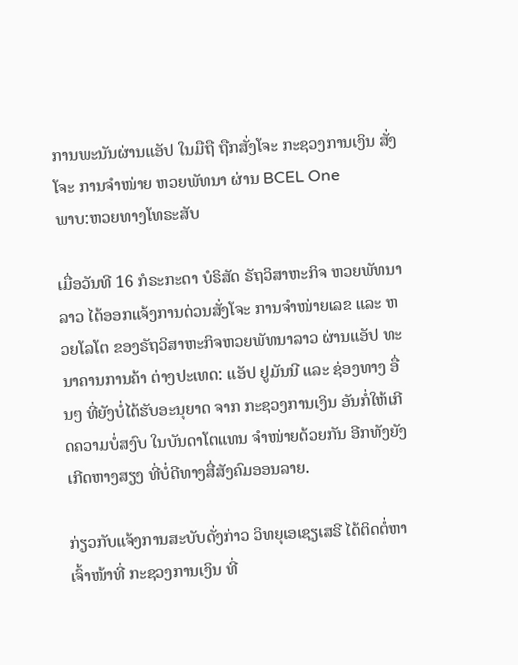ການພະນັນຜ່ານແອັປ ໃນມືຖື ຖືກສັ່ງໂຈະ ກະຊວງການເງິນ ສັ່ງໂຈະ ການຈຳໜ່າຍ ຫວຍພັທນາ ຜ່ານ BCEL One
ພາບ:ຫວຍທາງໂທຣະສັບ

ເມື່ອວັນທີ 16 ກໍຣະກະດາ ບໍຣິສັດ ຣັຖວິສາຫະກິຈ ຫວຍພັທນາລາວ ໄດ້ອອກແຈ້ງການດ່ວນສັ່ງໂຈະ ການຈຳໜ່າຍເລຂ ແລະ ຫວຍໂລໂຕ ຂອງຣັຖວິສາຫະກິຈຫວຍພັທນາລາວ ຜ່ານແອັປ ທະນາຄານການຄ້າ ຕ່າງປະເທດ: ແອັປ ຢູມັນນີ ແລະ ຊ່ອງທາງ ອື່ນໆ ທີ່ຍັງບໍ່ໄດ້ຮັບອະນຸຍາດ ຈາກ ກະຊວງການເງິນ ອັນກໍ່ໃຫ້ເກີດຄວາມບໍ່ສງົບ ໃນບັນດາໂຕແທນ ຈຳໜ່າຍດ້ວຍກັນ ອີກທັງຍັງ ເກີດຫາງສຽງ ທີ່ບໍ່ດີທາງສື່ສັງຄົມອອນລາຍ.

ກ່ຽວກັບແຈ້ງການສະບັບດັ່ງກ່າວ ວິທຍຸເອເຊຽເສຣີ ໄດ້ຕິດຕໍ່ຫາເຈົ້າໜ້າທີ່ ກະຊວງການເງິນ ທີ່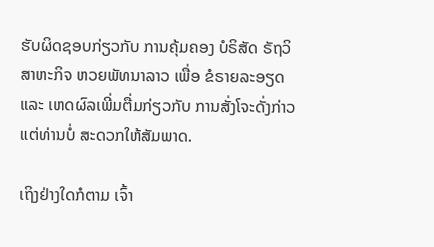ຮັບຜິດຊອບກ່ຽວກັບ ການຄຸ້ມຄອງ ບໍຣິສັດ ຣັຖວິສາຫະກິຈ ຫວຍພັທນາລາວ ເພື່ອ ຂໍຣາຍລະອຽດ ແລະ ເຫດຜົລເພີ່ມຕື່ມກ່ຽວກັບ ການສັ່ງໂຈະດັ່ງກ່າວ ແຕ່ທ່ານບໍ່ ສະດວກໃຫ້ສັມພາດ.

ເຖິງຢ່າງໃດກໍຕາມ ເຈົ້າ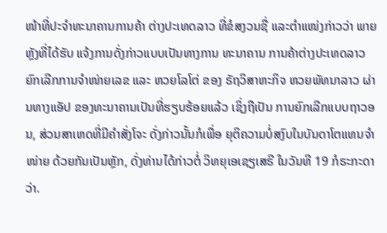ໜ້າທີ່ປະຈຳທະນາຄານການຄ້າ ຕ່າງປະເທດລາວ ທີ່ຂໍສງວນຊື່ ແລະຕຳແໜ່ງກ່າວວ່າ ພາຍຫຼັງທີ່ໄດ້ຮັບ ແຈ້ງການດັ່ງກ່າວແບບເປັນທາງການ ທະນາຄານ ການຄ້າຕ່າງປະເທດລາວ ຍົກເລີກການຈຳໜ່າຍເລຂ ແລະ ຫວຍໂລໂຕ່ ຂອງ ຣັຖວິສາຫະກິຈ ຫວຍພັທນາລາວ ຜ່ານທາງແອັປ ຂອງທະນາຄານເປັນທີ່ຮຽບຮ້ອຍແລ້ວ ເຊິ່ງຖືເປັນ ການຍົກເລີກແບບຖາວອນ, ສ່ວນສາເຫດທີ່ມີຄຳສັ່ງໂຈະ ດັ່ງກ່າວນັ້ນກໍເພື່ອ ຍຸຕິຄວາມບໍ່ສງົບໃນບັນດາໂຕແທນຈຳໜ່າຍ ດ້ວຍກັນເປັນຫຼັກ, ດັ່ງທ່ານໄດ້ກ່າວຕໍ່ ວິທຍຸເອເຊຽເສຣີ ໃນວັນທີ 19 ກໍຣະກະດາ ວ່າ.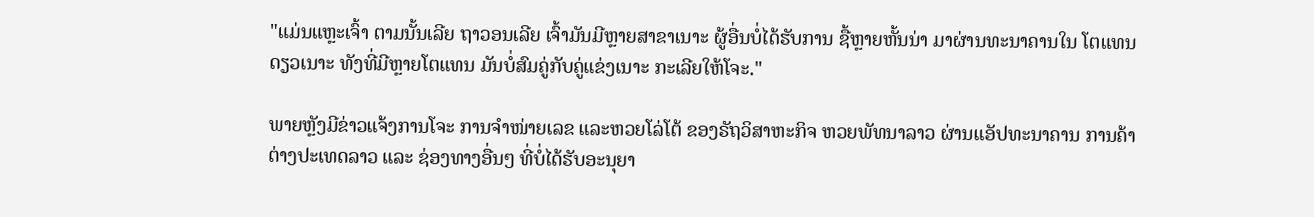"ແມ່ນແຫຼະເຈົ້າ ຕາມນັ້ນເລີຍ ຖາວອນເລີຍ ເຈົ້າມັນມີຫຼາຍສາຂາເນາະ ຜູ້ອື່ນບໍ່ໄດ້ຮັບການ ຊື້ຫຼາຍຫັ້ນນ່າ ມາຜ່ານທະນາຄານໃນ ໂຕແທນ ດຽວເນາະ ທັງທີ່ມີຫຼາຍໂຕແທນ ມັນບໍ່ສົມຄູ່ກັບຄູ່ແຂ່ງເນາະ ກະເລີຍໃຫ້ໂຈະ."

ພາຍຫຼັງມີຂ່າວແຈ້ງການໂຈະ ການຈຳໜ່າຍເລຂ ແລະຫວຍໂລ່ໂຕ້ ຂອງຣັຖວິສາຫະກິຈ ຫວຍພັທນາລາວ ຜ່ານແອັປທະນາຄານ ການຄ້າຕ່າງປະເທດລາວ ແລະ ຊ່ອງທາງອື່ນໆ ທີ່ບໍ່ໄດ້ຮັບອະນຸຍາ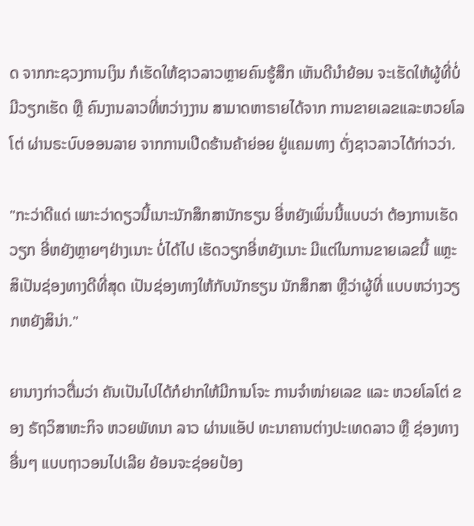ດ ຈາກກະຊວງການເງິນ ກໍເຮັດໃຫ້ຊາວລາວຫຼາຍຄົນຮູ້ສຶກ ເຫັນດີນຳຍ້ອນ ຈະເຮັດໃຫ້ຜູ້ທີ່ບໍ່ມີວຽກເຮັດ ຫຼື ຄົນງານລາວທີ່ຫວ່າງງານ ສາມາດຫາຣາຍໄດ້ຈາກ ການຂາຍເລຂແລະຫວຍໂລໂຕ່ ຜ່ານຣະບົບອອນລາຍ ຈາກການເປີດຮ້ານຄ້າຍ່ອຍ ຢູ່ແຄມທາງ ດັ່ງຊາວລາວໄດ້ກ່າວວ່າ.

"ກະວ່າດີແດ່ ເພາະວ່າດຽວນີ້ເນາະນັກສຶກສານັກຮຽນ ອີ່ຫຍັງເພິ່ນນີ້ແບບວ່າ ຕ້ອງການເຮັດວຽກ ອີ່ຫຍັງຫຼາຍໆຢ່າງເນາະ ບໍ່ໄດ້ໄປ ເຮັດວຽກອີ່ຫຍັງເນາະ ມີແຕ່ໃນການຂາຍເລຂນີ້ ແຫຼະ ສິເປັນຊ່ອງທາງດີທີ່ສຸດ ເປັນຊ່ອງທາງໃຫ້ກັບນັກຮຽນ ນັກສຶກສາ ຫຼືວ່າຜູ້ທີ່ ແບບຫວ່າງວຽກຫຍັງສິນ່າ."

ຍານາງກ່າວຕື່ມວ່າ ຄັນເປັນໄປໄດ້ກໍຢາກໃຫ້ມີການໂຈະ ການຈຳໜ່າຍເລຂ ແລະ ຫວຍໂລໂຕ່ ຂອງ ຣັຖວິສາຫະກິຈ ຫວຍພັທນາ ລາວ ຜ່ານແອັປ ທະນາຄານຕ່າງປະເທດລາວ ຫຼື ຊ່ອງທາງອື່ນໆ ແບບຖາວອນໄປເລີຍ ຍ້ອນຈະຊ່ອຍປ້ອງ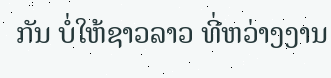ກັນ ບໍ່ໃຫ້ຊາວລາວ ທີ່ຫວ່າງງານ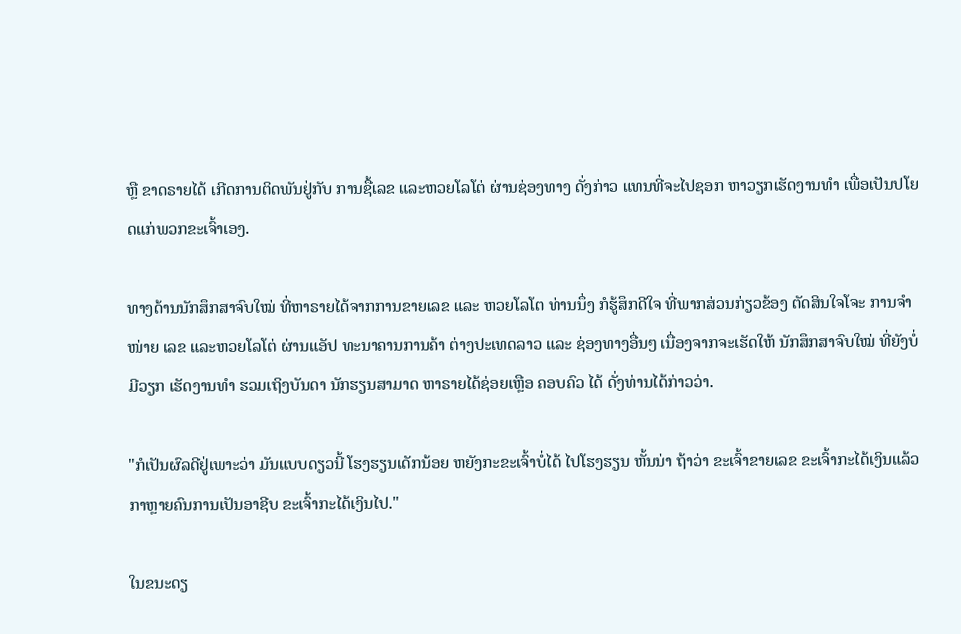ຫຼື ຂາດຣາຍໄດ້ ເກີດການຕິດພັນຢູ່ກັບ ການຊື້ເລຂ ແລະຫວຍໂລໂຕ່ ຜ່ານຊ່ອງທາງ ດັ່ງກ່າວ ແທນທີ່ຈະໄປຊອກ ຫາວຽກເຮັດງານທຳ ເພື່ອເປັນປໂຍດແກ່ພວກຂະເຈົ້າເອງ.

ທາງດ້ານນັກສຶກສາຈົບໃໝ່ ທີ່ຫາຣາຍໄດ້ຈາກການຂາຍເລຂ ແລະ ຫວຍໂລໂຕ ທ່ານນຶ່ງ ກໍຮູ້ສຶກດີໃຈ ທີ່ພາກສ່ວນກ່ຽວຂ້ອງ ຕັດສິນໃຈໂຈະ ການຈຳໜ່າຍ ເລຂ ແລະຫວຍໂລໂຕ່ ຜ່ານແອັປ ທະນາຄານການຄ້າ ຕ່າງປະເທດລາວ ແລະ ຊ່ອງທາງອື່ນໆ ເນື່ອງຈາກຈະເຮັດໃຫ້ ນັກສຶກສາຈົບໃໝ່ ທີ່ຍັງບໍ່ມີວຽກ ເຮັດງານທຳ ຮວມເຖິງບັນດາ ນັກຮຽນສາມາດ ຫາຣາຍໄດ້ຊ່ອຍເຫຼືອ ຄອບຄົວ ໄດ້ ດັ່ງທ່ານໄດ້ກ່າວວ່າ.

"ກໍເປັນຜົລດີຢູ່ເພາະວ່າ ມັນແບບດຽວນີ້ ໂຮງຮຽນເດັກນ້ອຍ ຫຍັງກະຂະເຈົ້າບໍ່ໄດ້ ໄປໂຮງຮຽນ ຫັ້ນນ່າ ຖ້າວ່າ ຂະເຈົ້າຂາຍເລຂ ຂະເຈົ້າກະໄດ້ເງິນແລ້ວ ກາຫຼາຍຄົນການເປັນອາຊີບ ຂະເຈົ້າກະໄດ້ເງິນໄປ."

ໃນຂນະດຽ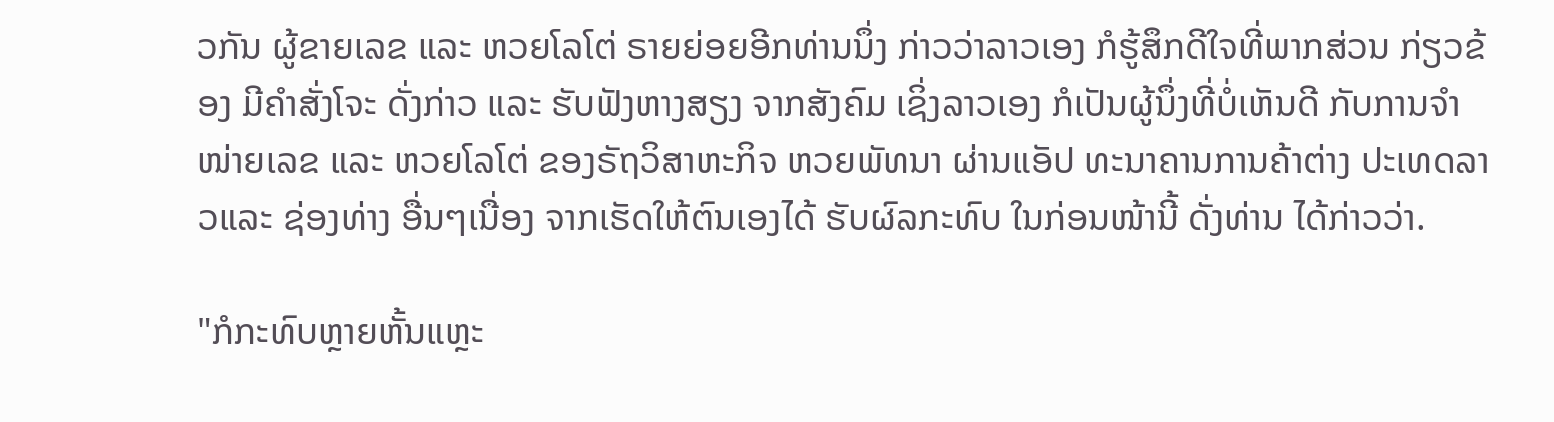ວກັນ ຜູ້ຂາຍເລຂ ແລະ ຫວຍໂລໂຕ່ ຣາຍຍ່ອຍອີກທ່ານນຶ່ງ ກ່າວວ່າລາວເອງ ກໍຮູ້ສຶກດີໃຈທີ່ພາກສ່ວນ ກ່ຽວຂ້ອງ ມີຄຳສັ່ງໂຈະ ດັ່ງກ່າວ ແລະ ຮັບຟັງຫາງສຽງ ຈາກສັງຄົມ ເຊິ່ງລາວເອງ ກໍເປັນຜູ້ນຶ່ງທີ່ບໍ່ເຫັນດີ ກັບການຈຳໜ່າຍເລຂ ແລະ ຫວຍໂລໂຕ່ ຂອງຣັຖວິສາຫະກິຈ ຫວຍພັທນາ ຜ່ານແອັປ ທະນາຄານການຄ້າຕ່າງ ປະເທດລາວແລະ ຊ່ອງທ່າງ ອື່ນໆເນື່ອງ ຈາກເຮັດໃຫ້ຕົນເອງໄດ້ ຮັບຜົລກະທົບ ໃນກ່ອນໜ້ານີ້ ດັ່ງທ່ານ ໄດ້ກ່າວວ່າ.

"ກໍກະທົບຫຼາຍຫັ້ນແຫຼະ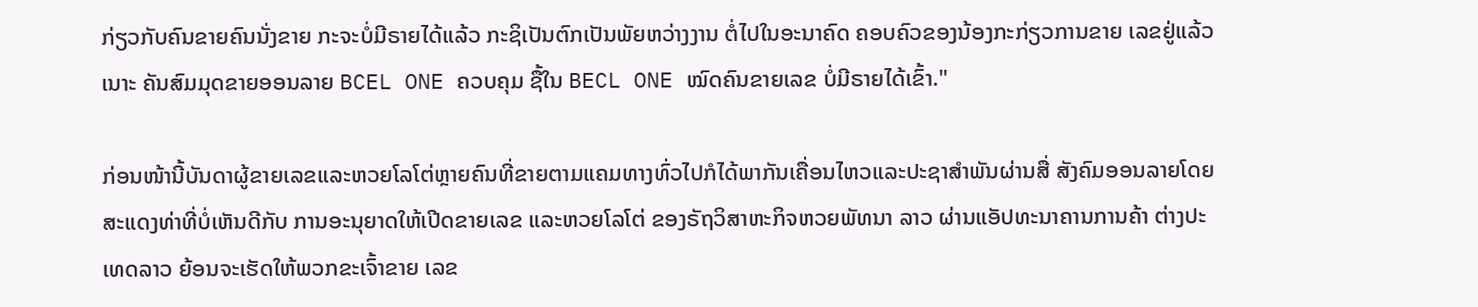ກ່ຽວກັບຄົນຂາຍຄົນນັ່ງຂາຍ ກະຈະບໍ່ມີຣາຍໄດ້ແລ້ວ ກະຊິເປັນຕົກເປັນພັຍຫວ່າງງານ ຕໍ່ໄປໃນອະນາຄົດ ຄອບຄົວຂອງນ້ອງກະກ່ຽວການຂາຍ ເລຂຢູ່ແລ້ວ ເນາະ ຄັນສົມມຸດຂາຍອອນລາຍ BCEL ONE ຄວບຄຸມ ຊື້ໃນ BECL ONE ໝົດຄົນຂາຍເລຂ ບໍ່ມີຣາຍໄດ້ເຂົ້າ."

ກ່ອນໜ້ານີ້ບັນດາຜູ້ຂາຍເລຂແລະຫວຍໂລໂຕ່ຫຼາຍຄົນທີ່ຂາຍຕາມແຄມທາງທົ່ວໄປກໍໄດ້ພາກັນເຄື່ອນໄຫວແລະປະຊາສຳພັນຜ່ານສື່ ສັງຄົມອອນລາຍໂດຍສະແດງທ່າທີ່ບໍ່ເຫັນດີກັບ ການອະນຸຍາດໃຫ້ເປີດຂາຍເລຂ ແລະຫວຍໂລໂຕ່ ຂອງຣັຖວິສາຫະກິຈຫວຍພັທນາ ລາວ ຜ່ານແອັປທະນາຄານການຄ້າ ຕ່າງປະເທດລາວ ຍ້ອນຈະເຮັດໃຫ້ພວກຂະເຈົ້າຂາຍ ເລຂ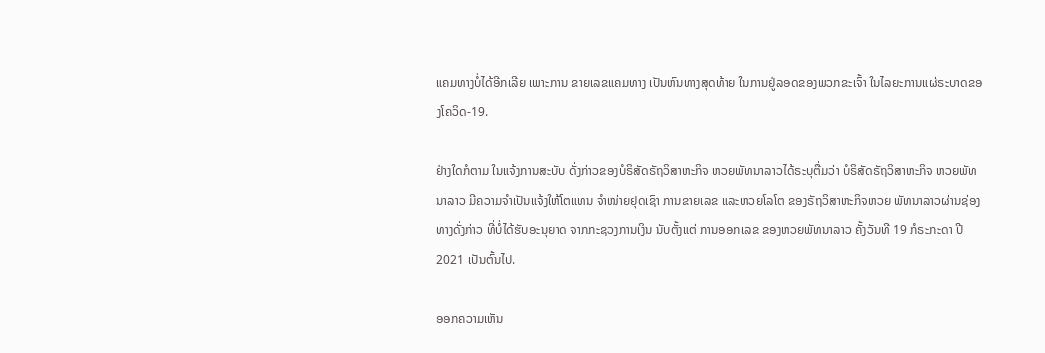ແຄມທາງບໍ່ໄດ້ອີກເລີຍ ເພາະການ ຂາຍເລຂແຄມທາງ ເປັນຫົນທາງສຸດທ້າຍ ໃນການຢູ່ລອດຂອງພວກຂະເຈົ້າ ໃນໄລຍະການແຜ່ຣະບາດຂອງໂຄວິດ-19.

ຢ່າງໃດກໍຕາມ ໃນແຈ້ງການສະບັບ ດັ່ງກ່າວຂອງບໍຣິສັດຣັຖວິສາຫະກິຈ ຫວຍພັທນາລາວໄດ້ຣະບຸຕື່ມວ່າ ບໍຣິສັດຣັຖວິສາຫະກິຈ ຫວຍພັທນາລາວ ມີຄວາມຈຳເປັນແຈ້ງໃຫ້ໂຕແທນ ຈຳໜ່າຍຢຸດເຊົາ ການຂາຍເລຂ ແລະຫວຍໂລໂຕ ຂອງຣັຖວິສາຫະກິຈຫວຍ ພັທນາລາວຜ່ານຊ່ອງ ທາງດັ່ງກ່າວ ທີ່ບໍ່ໄດ້ຮັບອະນຸຍາດ ຈາກກະຊວງການເງິນ ນັບຕັ້ງແຕ່ ການອອກເລຂ ຂອງຫວຍພັທນາລາວ ຄັ້ງວັນທີ 19 ກໍຣະກະດາ ປີ 2021 ເປັນຕົ້ນໄປ.

ອອກຄວາມເຫັນ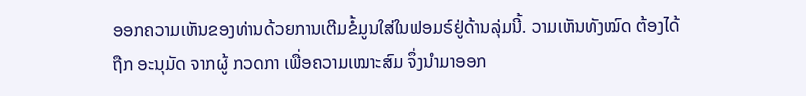ອອກຄວາມເຫັນຂອງທ່ານດ້ວຍການເຕີມຂໍ້ມູນໃສ່ໃນຟອມຣ໌ຢູ່ດ້ານລຸ່ມນີ້. ວາມເຫັນທັງໝົດ ຕ້ອງໄດ້ຖືກ ອະນຸມັດ ຈາກຜູ້ ກວດກາ ເພື່ອຄວາມເໝາະສົມ ຈຶ່ງນໍາມາອອກ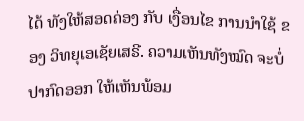ໄດ້ ທັງໃຫ້ສອດຄ່ອງ ກັບ ເງື່ອນໄຂ ການນຳໃຊ້ ຂອງ ວິທຍຸເອເຊັຍເສຣີ. ຄວາມເຫັນທັງໝົດ ຈະບໍ່ປາກົດອອກ ໃຫ້ເຫັນພ້ອມ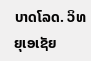ບາດໂລດ. ວິທຍຸເອເຊັຍ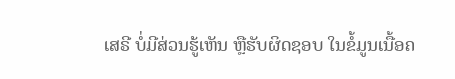ເສຣີ ບໍ່ມີສ່ວນຮູ້ເຫັນ ຫຼືຮັບຜິດຊອບ ໃນຂໍ້ມູນເນື້ອຄ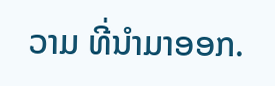ວາມ ທີ່ນໍາມາອອກ.